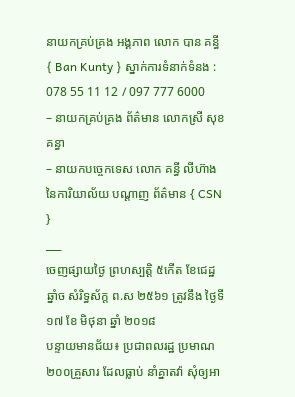នាយកគ្រប់គ្រង អង្គភាព លោក បាន គន្ធី { Ban Kunty } ស្នាក់ការទំនាក់ទំនង : 078 55 11 12 / 097 777 6000
– នាយកគ្រប់គ្រង ព័ត៌មាន លោកស្រី សុខ គន្ធា
– នាយកបច្ចេកទេស លោក គន្ធី លីហ៊ាង នៃការិយាល័យ បណ្ដាញ ព័ត៌មាន { CSN }
___
ចេញផ្សាយថ្ងៃ ព្រហស្បត្តិ ៥កើត ខែជេដ្ឋ ឆ្នាំច សំរិទ្ធស័ក្ត ព.ស ២៥៦១ ត្រូវនឹង ថ្ងៃទី១៧ ខែ មិថុនា ឆ្នាំ ២០១៨
បន្ទាយមានជ័យ៖ ប្រជាពលរដ្ឋ ប្រមាណ ២០០គ្រួសារ ដែលធ្លាប់ នាំគ្នាតវ៉ា សុំឲ្យអា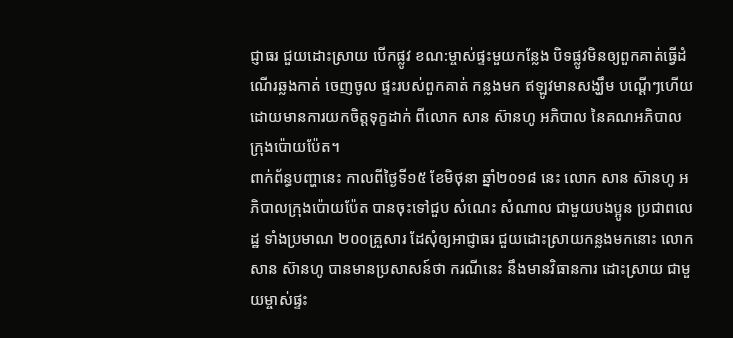ជ្ញាធរ ជួយដោះស្រាយ បើកផ្លូវ ខណ:ម្ចាស់ផ្ទះមួយកន្លែង បិទផ្លូវមិនឲ្យពួកគាត់ធ្វើដំណើរឆ្លងកាត់ ចេញចូល ផ្ទះរបស់ពួកគាត់ កន្លងមក ឥឡូវមានសង្ឃឹម បណ្ដើៗហើយ ដោយមានការយកចិត្តទុក្ខដាក់ ពីលោក សាន ស៊ានហូ អភិបាល នៃគណអភិបាល ក្រុងប៉ោយប៉ែត។
ពាក់ព័ន្ធបញ្ហានេះ កាលពីថ្ងៃទី១៥ ខែមិថុនា ឆ្នាំ២០១៨ នេះ លោក សាន ស៊ានហូ អភិបាលក្រុងប៉ោយប៉ែត បានចុះទៅជួប សំណេះ សំណាល ជាមួយបងប្អូន ប្រជាពលេដ្ឋ ទាំងប្រមាណ ២០០គ្រួសារ ដែសុំឲ្យអាជ្ញាធរ ជួយដោះស្រាយកន្លងមកនោះ លោក សាន ស៊ានហូ បានមានប្រសាសន៍ថា ករណីនេះ នឹងមានវិធានការ ដោះស្រាយ ជាមួយម្ចាស់ផ្ទះ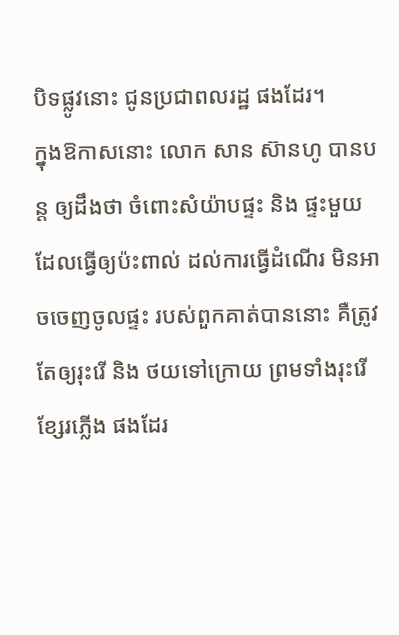បិទផ្លូវនោះ ជូនប្រជាពលរដ្ឋ ផងដែរ។
ក្នុងឱកាសនោះ លោក សាន ស៊ានហូ បានបន្ត ឲ្យដឹងថា ចំពោះសំយ៉ាបផ្ទះ និង ផ្ទះមួយ ដែលធ្វើឲ្យប៉ះពាល់ ដល់ការធ្វើដំណើរ មិនអាចចេញចូលផ្ទះ របស់ពួកគាត់បាននោះ គឺត្រូវតែឲ្យរុះរើ និង ថយទៅក្រោយ ព្រមទាំងរុះរើខ្សែរភ្លើង ផងដែរ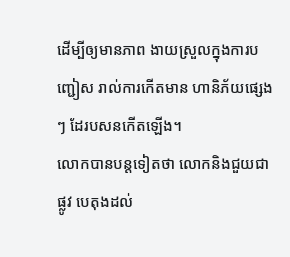ដើម្បីឲ្យមានភាព ងាយស្រួលក្នុងការបញ្ជៀស រាល់ការកើតមាន ហានិភ័យផ្សេងៗ ដែរបសនកើតឡើង។
លោកបានបន្តទៀតថា លោកនិងជួយជាផ្លូវ បេតុងដល់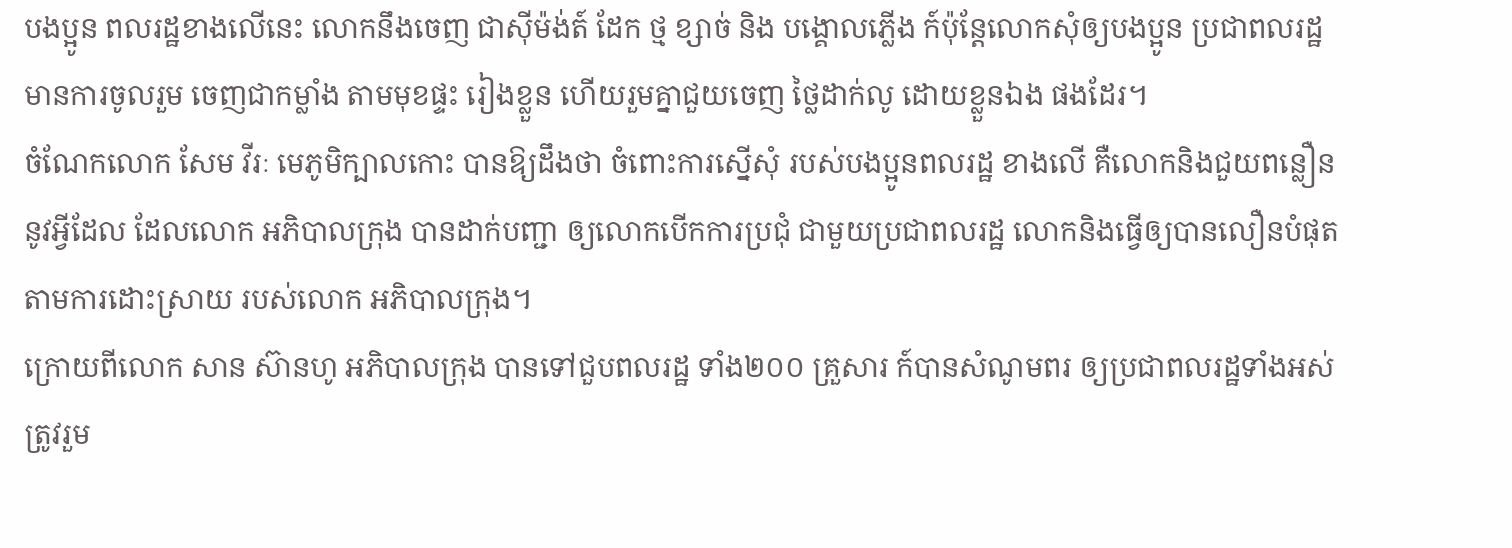បងប្អូន ពលរដ្ឋខាងលើនេះ លោកនឹងចេញ ជាសុីម៉ង់ត៍ ដែក ថ្ម ខ្សាច់ និង បង្គោលភ្លើង ក៍ប៉ុន្តែលោកសុំឲ្យបងប្អូន ប្រជាពលរដ្ឋ មានការចូលរួម ចេញជាកម្លាំង តាមមុខផ្ទះ រៀងខ្លួន ហើយរួមគ្នាជួយចេញ ថ្លៃដាក់លូ ដោយខ្លួនឯង ផងដែរ។
ចំណែកលោក សែម វីរៈ មេភូមិក្បាលកោះ បានឱ្យដឹងថា ចំពោះការស្នើសុំ របស់បងប្អូនពលរដ្ឋ ខាងលើ គឺលោកនិងជួយពន្លឿន នូវអ្វីដែល ដែលលោក អភិបាលក្រុង បានដាក់បញ្ជា ឲ្យលោកបើកការប្រជុំ ជាមួយប្រជាពលរដ្ឋ លោកនិងធ្វើឲ្យបានលឿនបំផុត តាមការដោះស្រាយ របស់លោក អភិបាលក្រុង។
ក្រោយពីលោក សាន ស៊ានហូ អភិបាលក្រុង បានទៅជួបពលរដ្ឋ ទាំង២០០ គ្រួសារ ក៍បានសំណូមពរ ឲ្យប្រជាពលរដ្ឋទាំងអស់ ត្រូវរួម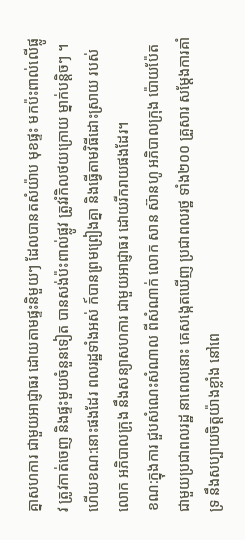គ្នាសហការ ជាមួយអាជ្ញាធរ ដោយតាមផ្ទះនិមួយៗ ដែលបានតសំយ៉ាប មុខផ្ទះ មកប៉ះពាល់លើផ្លូវ ត្រូវកាត់ចេញ និងផ្ទះមួយចំនួនទៀត បានសង់ប៉ះពាល់ផ្លូវ ត្រូវរំកិលថយក្រោយ ម្នាក់បន្តិចៗ ។ ហើយខណ:នោះផងដែរ ពលរដ្ឋទាំងអស់ ក៍បានព្រមព្រៀងគ្នា និងធ្វើតាមវិធីដោះស្រាយ របស់លោក អភិបាលក្រុង នឹងសន្យាសហការ ជាមួយអាជ្ញាធរ ដោយរីករាយផងដែរ។
ខណ:ក្នុងការ ជួបសំណេះសំណាល ពីសំណាក់ លោក សាន ស៊ានហូ អភិបាលក្រុង ប៉ោយប៉ែត ជាមួយប្រជាពលរដ្ឋ នាពេលនោះ គេសង្កេតឃើញ ប្រជាពលរថ្ឋ ទាំង២០០ គ្រួសារ សម្ដែងការគាំទ្រ នឹងសប្បាយចិត្តយ៉ាងខ្លាំង នៅពេ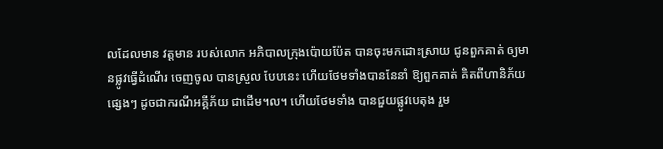លដែលមាន វត្តមាន របស់លោក អភិបាលក្រុងប៉ោយប៉ែត បានចុះមកដោះស្រាយ ជូនពួកគាត់ ឲ្យមានផ្លូវធ្វើដំណើរ ចេញចូល បានស្រួល បែបនេះ ហើយថែមទាំងបាននែនាំ ឱ្យពួកគាត់ គិតពីហានិភ័យ ផ្សេងៗ ដូចជាករណីអគ្គីភ័យ ជាដើម។ល។ ហើយថែមទាំង បានជួយផ្លូវបេតុង រួម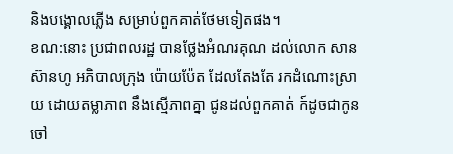និងបង្គោលភ្លើង សម្រាប់ពួកគាត់ថែមទៀតផង។
ខណ:នោះ ប្រជាពលរដ្ឋ បានថ្លែងអំណរគុណ ដល់លោក សាន ស៊ានហូ អភិបាលក្រុង ប៉ោយប៉ែត ដែលតែងតែ រកដំណោះស្រាយ ដោយតម្លាភាព នឹងស្មើភាពគ្នា ជូនដល់ពួកគាត់ ក៍ដូចជាកូនចៅ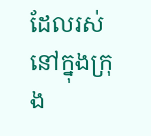ដែលរស់នៅក្នុងក្រុង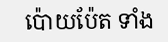ប៉ោយប៉ែត ទាំង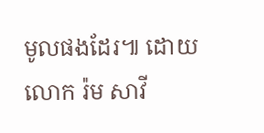មូលផងដែរ៕ ដោយ លោក រ៉ម សាវី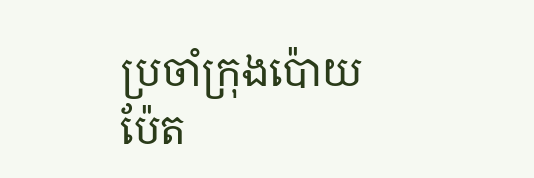ប្រចាំក្រុងប៉ោយប៉ែត